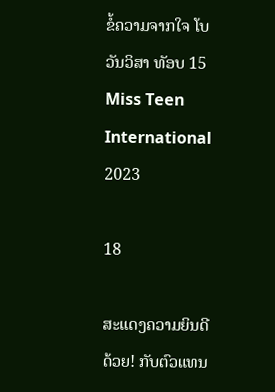ຂໍ້ຄວາມຈາກໃຈ ໂບ ວັນວິສາ ທັອບ 15 Miss Teen International 2023

18

ສະແດງຄວາມຍິນດີດ້ວຍ! ກັບຕົວແທນ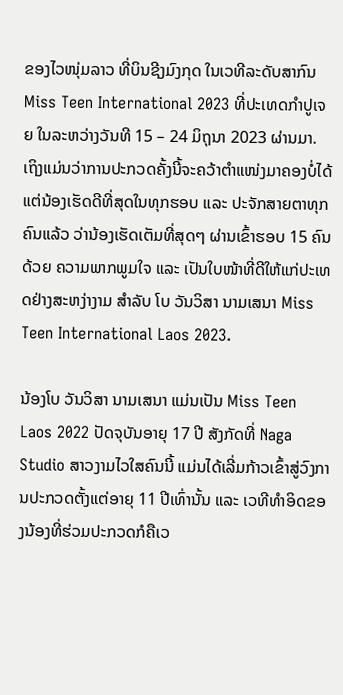ຂອງໄວໜຸ່ມລາວ ທີ່ບິນຊີງມົງກຸດ ໃນເວທີລະດັບສາກົນ Miss Teen International 2023 ທີ່ປະເທດກຳປູເຈຍ ໃນລະຫວ່າງວັນທີ 15 – 24 ມິຖຸນາ 2023 ຜ່ານມາ.
ເຖິງແມ່ນວ່າການປະກວດຄັ້ງນີ້ຈະຄວ້າຕໍາແໜ່ງມາຄອງບໍ່ໄດ້ ແຕ່ນ້ອງເຮັດດີທີ່ສຸດໃນທຸກຮອບ ແລະ ປະຈັກສາຍຕາທຸກຄົນແລ້ວ ວ່ານ້ອງເຮັດເຕັມທີ່ສຸດໆ ຜ່ານເຂົ້າຮອບ 15 ຄົນ ດ້ວຍ ຄວາມພາກພູມໃຈ ແລະ ເປັນໃບໜ້າທີ່ດີໃຫ້ແກ່ປະເທດຢ່າງສະຫງ່າງາມ ສໍາລັບ ໂບ ວັນວິສາ ນາມເສນາ Miss Teen International Laos 2023.

ນ້ອງໂບ ວັນວິສາ ນາມເສນາ ແມ່ນເປັນ Miss Teen Laos 2022 ປັດຈຸບັນອາຍຸ 17 ປີ ສັງກັດທີ່ Naga Studio ສາວງາມໄວໃສຄົນນີ້ ແມ່ນໄດ້ເລີ່ມກ້າວເຂົ້າສູ່ວົງການປະກວດຕັ້ງແຕ່ອາຍຸ 11 ປີເທົ່ານັ້ນ ແລະ ເວທີທໍາອິດຂອງນ້ອງທີ່ຮ່ວມປະກວດກໍຄືເວ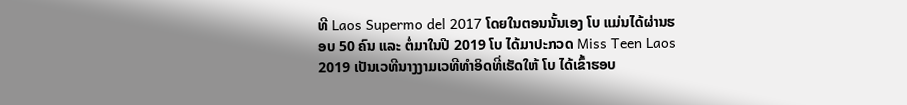ທີ Laos Supermo del 2017 ໂດຍໃນຕອນນັ້ນເອງ ໂບ ແມ່ນໄດ້ຜ່ານຮອບ 50 ຄົນ ແລະ ຕໍ່ມາໃນປີ 2019 ໂບ ໄດ້ມາປະກວດ Miss Teen Laos 2019 ເປັນເວທີນາງງາມເວທີທຳອິດທີ່ເຮັດໃຫ້ ໂບ ໄດ້ເຂົ້າຮອບ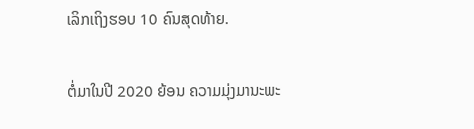ເລິກເຖິງຮອບ 10 ຄົນສຸດທ້າຍ.

ຕໍ່ມາໃນປີ 2020 ຍ້ອນ ຄວາມມຸ່ງມານະພະ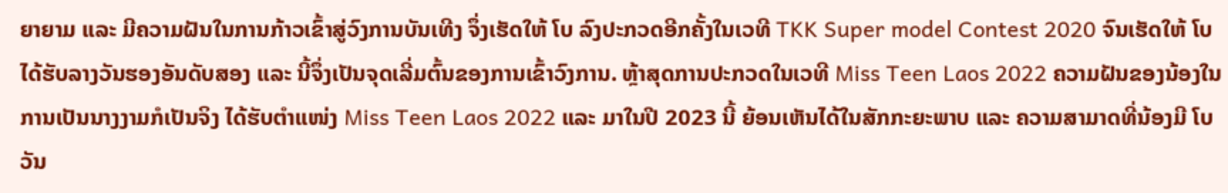ຍາຍາມ ແລະ ມີຄວາມຝັນໃນການກ້າວເຂົ້າສູ່ວົງການບັນເທີງ ຈຶ່ງເຮັດໃຫ້ ໂບ ລົງປະກວດອີກຄັ້ງໃນເວທີ TKK Super model Contest 2020 ຈົນເຮັດໃຫ້ ໂບ ໄດ້ຮັບລາງວັນຮອງອັນດັບສອງ ແລະ ນີ້ຈຶ່ງເປັນຈຸດເລີ່ມຕົ້ນຂອງການເຂົ້າວົງການ. ຫຼ້າສຸດການປະກວດໃນເວທີ Miss Teen Laos 2022 ຄວາມຝັນຂອງນ້ອງໃນການເປັນນາງງາມກໍເປັນຈິງ ໄດ້ຮັບຕໍາແໜ່ງ Miss Teen Laos 2022 ແລະ ມາໃນປີ 2023 ນີ້ ຍ້ອນເຫັນໄດ້ໃນສັກກະຍະພາບ ແລະ ຄວາມສາມາດທີ່ນ້ອງມີ ໂບ ວັນ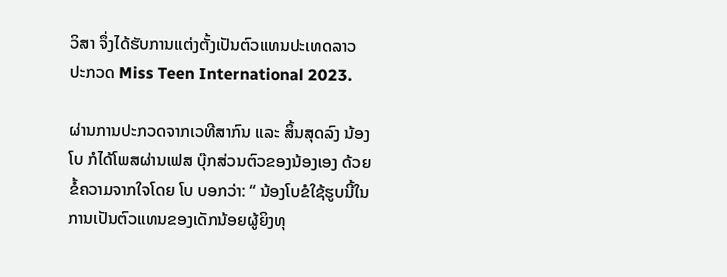ວິສາ ຈຶ່ງໄດ້ຮັບການແຕ່ງຕັ້ງເປັນຕົວແທນປະເທດລາວ ປະກວດ Miss Teen International 2023.

ຜ່ານການປະກວດຈາກເວທີສາກົນ ແລະ ສິ້ນສຸດລົງ ນ້ອງໂບ ກໍໄດ້ໂພສຜ່ານເຟສ ບຸ໊ກສ່ວນຕົວຂອງນ້ອງເອງ ດ້ວຍຂໍ້ຄວາມຈາກໃຈໂດຍ ໂບ ບອກວ່າ: “ ນ້ອງໂບຂໍໃຊ້ຮູບນີ້ໃນການເປັນຕົວແທນຂອງເດັກນ້ອຍຜູ້ຍິງທຸ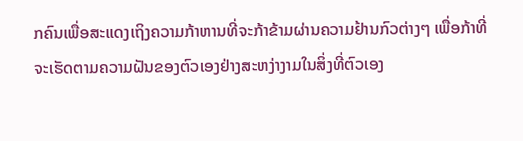ກຄົນເພື່ອສະແດງເຖິງຄວາມກ້າຫານທີ່ຈະກ້າຂ້າມຜ່ານຄວາມຢ້ານກົວຕ່າງໆ ເພື່ອກ້າທີ່ຈະເຮັດຕາມຄວາມຝັນຂອງຕົວເອງຢ່າງສະຫງ່າງາມໃນສິ່ງທີ່ຕົວເອງ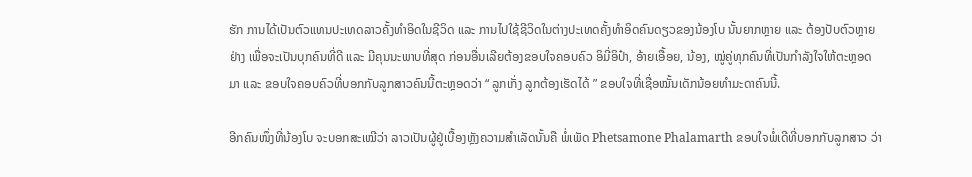ຮັກ ການໄດ້ເປັນຕົວແທນປະເທດລາວຄັ້ງທຳອິດໃນຊີວິດ ແລະ ການໄປໃຊ້ຊີວິດໃນຕ່າງປະເທດຄັ້ງທຳອິດຄົນດຽວຂອງນ້ອງໂບ ນັ້ນຍາກຫຼາຍ ແລະ ຕ້ອງປັບຕົວຫຼາຍຢ່າງ ເພື່ອຈະເປັນບຸກຄົນທີ່ດີ ແລະ ມີຄຸນນະພາບທີ່ສຸດ ກ່ອນອື່ນເລີຍຕ້ອງຂອບໃຈຄອບຄົວ ອິມີ່ອິປ໋າ, ອ້າຍເອື້ອຍ, ນ້ອງ, ໝູ່ຄູ່ທຸກຄົນທີ່ເປັນກຳລັງໃຈໃຫ້ຕະຫຼອດມາ ແລະ ຂອບໃຈຄອບຄົວທີ່ບອກກັບລູກສາວຄົນນີ້ຕະຫຼອດວ່າ “ ລູກເກັ່ງ ລູກຕ້ອງເຮັດໄດ້ ” ຂອບໃຈທີ່ເຊື່ອໝັ້ນເດັກນ້ອຍທຳມະດາຄົນນີ້.

ອີກຄົນໜຶ່ງທີ່ນ້ອງໂບ ຈະບອກສະເໝີວ່າ ລາວເປັນຜູ້ຢູ່ເບື້ອງຫຼັງຄວາມສຳເລັດນັ້ນຄື ພໍ່ເພັດ Phetsamone Phalamarth ຂອບໃຈພໍ່ເດີທີ່ບອກກັບລູກສາວ ວ່າ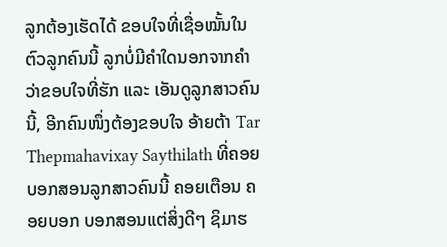ລູກຕ້ອງເຮັດໄດ້ ຂອບໃຈທີ່ເຊື່ອໝັ້ນໃນຕົວລູກຄົນນີ້ ລູກບໍ່ມີຄຳໃດນອກຈາກຄຳວ່າຂອບໃຈທີ່ຮັກ ແລະ ເອັນດູລູກສາວຄົນ ນີ້, ອີກຄົນໜຶ່ງຕ້ອງຂອບໃຈ ອ້າຍຕ້າ Tar Thepmahavixay Saythilath ທີ່ຄອຍບອກສອນລູກສາວຄົນນີ້ ຄອຍເຕືອນ ຄອຍບອກ ບອກສອນແຕ່ສິ່ງດີໆ ຊິມາຮ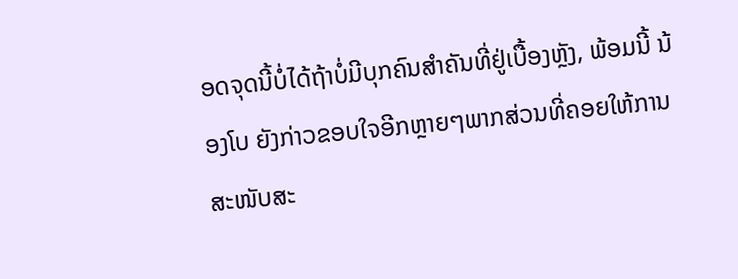ອດຈຸດນີ້ບໍ່ໄດ້ຖ້າບໍ່ມີບຸກຄົນສຳຄັນທີ່ຢູ່ເບື້ອງຫຼັງ, ພ້ອມນີ້ ນ້ອງໂບ ຍັງກ່າວຂອບໃຈອີກຫຼາຍໆພາກສ່ວນທີ່ຄອຍໃຫ້ການສະໜັບສະ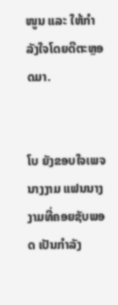ໜູນ ແລະ ໃຫ້ກໍາລັງໃຈໂດຍດີຕະຫຼອດມາ.


ໂບ ຍັງຂອບໃຈເພຈນາງງາມ ແຟນນາງງາມທີ່ຄອຍຊັບພອດ ເປັນກຳລັງ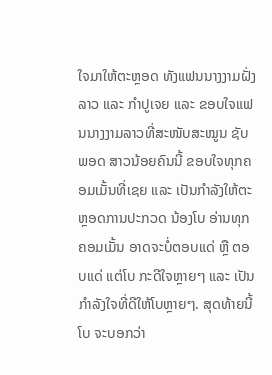ໃຈມາໃຫ້ຕະຫຼອດ ທັງແຟນນາງງາມຝັ່ງລາວ ແລະ ກຳປູເຈຍ ແລະ ຂອບໃຈແຟນນາງງາມລາວທີ່ສະໜັບສະໝູນ ຊັບພອດ ສາວນ້ອຍຄົນນີ້ ຂອບໃຈທຸກຄອມເມັ້ນທີ່ເຊຍ ແລະ ເປັນກຳລັງໃຫ້ຕະຫຼອດການປະກວດ ນ້ອງໂບ ອ່ານທຸກຄອມເມັ້ນ ອາດຈະບໍ່ຕອບແດ່ ຫຼື ຕອບແດ່ ແຕ່ໂບ ກະດີໃຈຫຼາຍໆ ແລະ ເປັນກຳລັງໃຈທີ່ດີໃຫ້ໂບຫຼາຍໆ. ສຸດທ້າຍນີ້ ໂບ ຈະບອກວ່າ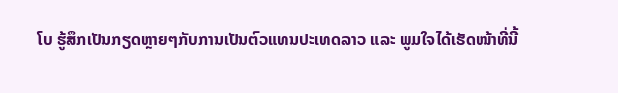ໂບ ຮູ້ສຶກເປັນກຽດຫຼາຍໆກັບການເປັນຕົວແທນປະເທດລາວ ແລະ ພູມໃຈໄດ້ເຮັດໜ້າທີ່ນີ້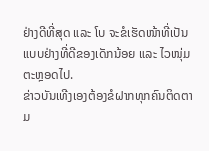ຢ່າງດີທີ່ສຸດ ແລະ ໂບ ຈະຂໍເຮັດໜ້າທີ່ເປັນແບບຢ່າງທີ່ດີຂອງເດັກນ້ອຍ ແລະ ໄວໜຸ່ມຕະຫຼອດໄປ.
ຂ່າວບັນເທີງເອງຕ້ອງຂໍຝາກທຸກຄົນຕິດຕາມ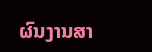ຜົນງານສາ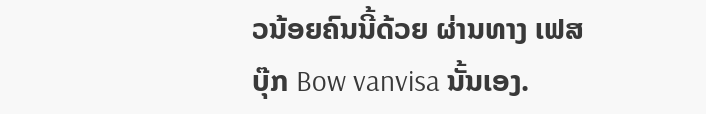ວນ້ອຍຄົນນີ້ດ້ວຍ ຜ່ານທາງ ເຟສບຸ໊ກ Bow vanvisa ນັ້ນເອງ.